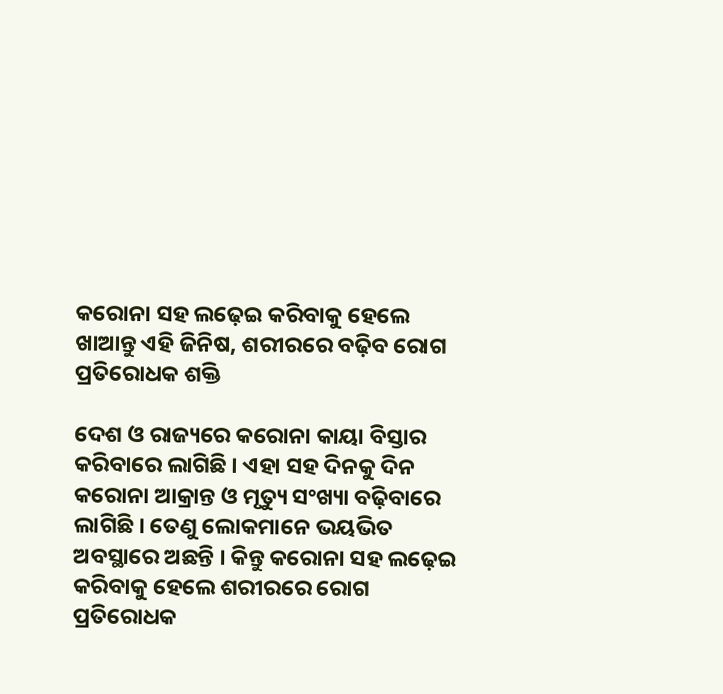କରୋନା ସହ ଲଢ଼େଇ କରିବାକୁ ହେଲେ ଖାଆନ୍ତୁ ଏହି ଜିନିଷ, ଶରୀରରେ ବଢ଼ିବ ରୋଗ ପ୍ରତିରୋଧକ ଶକ୍ତି

ଦେଶ ଓ ରାଜ୍ୟରେ କରୋନା କାୟା ବିସ୍ତାର କରିବାରେ ଲାଗିଛି । ଏହା ସହ ଦିନକୁ ଦିନ କରୋନା ଆକ୍ରାନ୍ତ ଓ ମୃତ୍ୟୁ ସଂଖ୍ୟା ବଢ଼ିବାରେ ଲାଗିଛି । ତେଣୁ ଲୋକମାନେ ଭୟଭିତ ଅବସ୍ଥାରେ ଅଛନ୍ତି । କିନ୍ତୁ କରୋନା ସହ ଲଢ଼େଇ କରିବାକୁ ହେଲେ ଶରୀରରେ ରୋଗ ପ୍ରତିରୋଧକ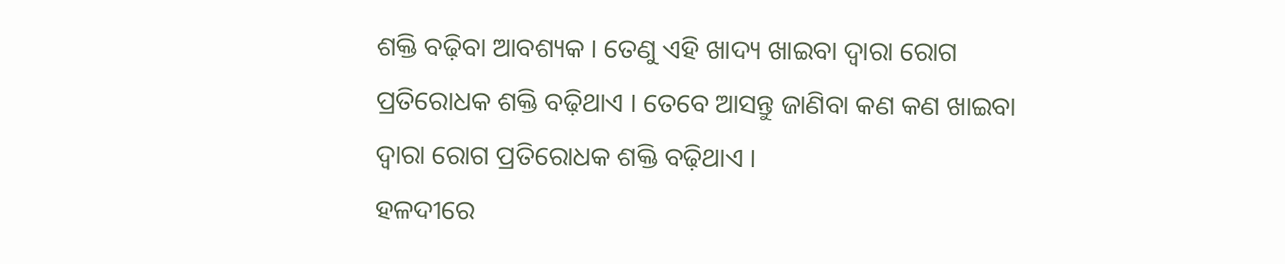ଶକ୍ତି ବଢ଼ିବା ଆବଶ୍ୟକ । ତେଣୁ ଏହି ଖାଦ୍ୟ ଖାଇବା ଦ୍ୱାରା ରୋଗ ପ୍ରତିରୋଧକ ଶକ୍ତି ବଢ଼ିଥାଏ । ତେବେ ଆସନ୍ତୁ ଜାଣିବା କଣ କଣ ଖାଇବା ଦ୍ୱାରା ରୋଗ ପ୍ରତିରୋଧକ ଶକ୍ତି ବଢ଼ିଥାଏ ।
ହଳଦୀରେ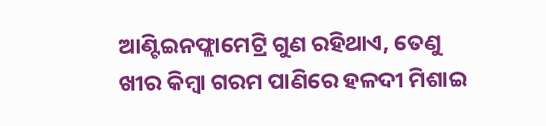ଆଣ୍ଟିଇନଫ୍ଲାମେଟ୍ରି ଗୁଣ ରହିଥାଏ, ତେଣୁ ଖୀର କିମ୍ବା ଗରମ ପାଣିରେ ହଳଦୀ ମିଶାଇ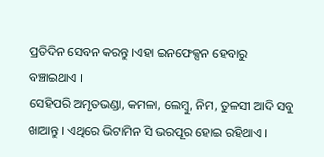ପ୍ରତିଦିନ ସେବନ କରନ୍ତୁ ।ଏହା ଇନଫେକ୍ସନ ହେବାରୁ ବଞ୍ଚାଇଥାଏ ।
ସେହିପରି ଅମୃତଭଣ୍ଡା, କମଳା, ଲେମ୍ବୁ, ନିମ, ତୁଳସୀ ଆଦି ସବୁ ଖାଆନ୍ତୁ । ଏଥିରେ ଭିଟାମିନ ସି ଭରପୂର ହୋଇ ରହିଥାଏ ।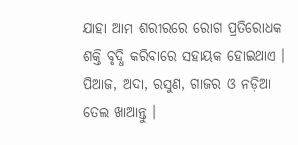ଯାହା ଆମ ଶରୀରରେ ରୋଗ ପ୍ରତିରୋଧକ ଶକ୍ତି ବୃଦ୍ଧି କରିବାରେ ସହାୟକ ହୋଇଥାଏ ।
ପିଆଜ, ଅଦା, ରସୁଣ, ଗାଜର ଓ ନଡ଼ିଆ ତେଲ ଖାଆନ୍ତୁ ।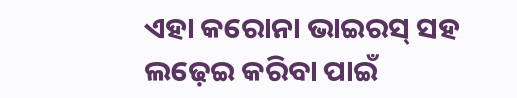ଏହା କରୋନା ଭାଇରସ୍ ସହ ଲଢ଼େଇ କରିବା ପାଇଁ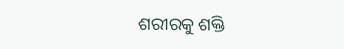ଶରୀରକୁ ଶକ୍ତି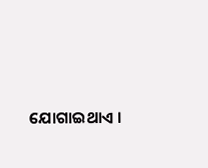ଯୋଗାଇଥାଏ ।